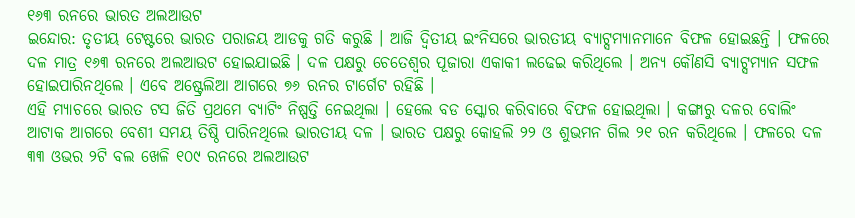୧୬୩ ରନରେ ଭାରତ ଅଲଆଉଟ
ଇନ୍ଦୋର: ତୃତୀୟ ଟେଷ୍ଟରେ ଭାରତ ପରାଜୟ ଆଡକୁ ଗତି କରୁଛି । ଆଜି ଦ୍ୱିତୀୟ ଇଂନିସରେ ଭାରତୀୟ ବ୍ୟାଟ୍ସମ୍ୟାନମାନେ ବିଫଳ ହୋଇଛନ୍ତି । ଫଳରେ ଦଳ ମାତ୍ର ୧୬୩ ରନରେ ଅଲଆଉଟ ହୋଇଯାଇଛି । ଦଳ ପକ୍ଷରୁ ଚେତେଶ୍ୱର ପୂଜାରା ଏକାକୀ ଲଢେଇ କରିଥିଲେ । ଅନ୍ୟ କୌଣସି ବ୍ୟାଟ୍ସମ୍ୟାନ ସଫଳ ହୋଇପାରିନଥିଲେ । ଏବେ ଅଷ୍ଟ୍ରେଲିଆ ଆଗରେ ୭୬ ରନର ଟାର୍ଗେଟ ରହିଛି ।
ଏହି ମ୍ୟାଚରେ ଭାରତ ଟସ ଜିତି ପ୍ରଥମେ ବ୍ୟାଟିଂ ନିଷ୍ପତ୍ତି ନେଇଥିଲା । ହେଲେ ବଡ ସ୍କୋର କରିବାରେ ବିଫଳ ହୋଇଥିଲା । କଙ୍ଗାରୁ ଦଳର ବୋଲିଂ ଆଟାକ ଆଗରେ ବେଶୀ ସମୟ ତିଷ୍ଠି ପାରିନଥିଲେ ଭାରତୀୟ ଦଳ । ଭାରତ ପକ୍ଷରୁ କୋହଲି ୨୨ ଓ ଶୁଭମନ ଗିଲ ୨୧ ରନ କରିଥିଲେ । ଫଳରେ ଦଳ ୩୩ ଓଭର ୨ଟି ବଲ ଖେଳି ୧୦୯ ରନରେ ଅଲଆଉଟ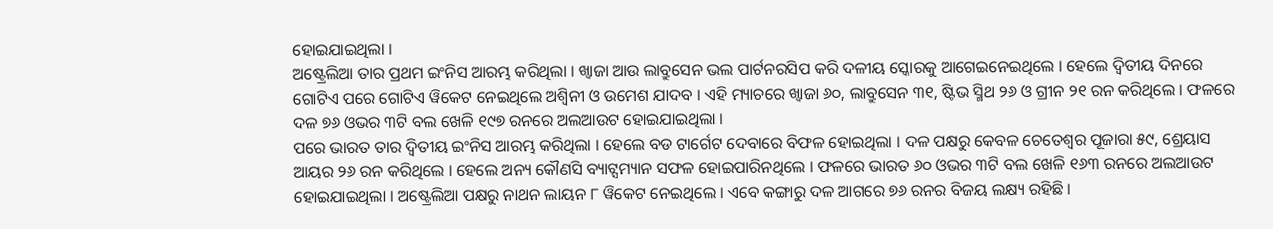ହୋଇଯାଇଥିଲା ।
ଅଷ୍ଟ୍ରେଲିଆ ତାର ପ୍ରଥମ ଇଂନିସ ଆରମ୍ଭ କରିଥିଲା । ଖ୍ୱାଜା ଆଉ ଲାବ୍ରୁସେନ ଭଲ ପାର୍ଟନରସିପ କରି ଦଳୀୟ ସ୍କୋରକୁ ଆଗେଇନେଇଥିଲେ । ହେଲେ ଦ୍ୱିତୀୟ ଦିନରେ ଗୋଟିଏ ପରେ ଗୋଟିଏ ୱିକେଟ ନେଇଥିଲେ ଅଶ୍ୱିନୀ ଓ ଉମେଶ ଯାଦବ । ଏହି ମ୍ୟାଚରେ ଖ୍ୱାଜା ୬୦, ଲାବ୍ରୁସେନ ୩୧, ଷ୍ଟିଭ ସ୍ମିଥ ୨୬ ଓ ଗ୍ରୀନ ୨୧ ରନ କରିଥିଲେ । ଫଳରେ ଦଳ ୭୬ ଓଭର ୩ଟି ବଲ ଖେଳି ୧୯୭ ରନରେ ଅଲଆଉଟ ହୋଇଯାଇଥିଲା ।
ପରେ ଭାରତ ତାର ଦ୍ୱିତୀୟ ଇଂନିସ ଆରମ୍ଭ କରିଥିଲା । ହେଲେ ବଡ ଟାର୍ଗେଟ ଦେବାରେ ବିଫଳ ହୋଇଥିଲା । ଦଳ ପକ୍ଷରୁ କେବଳ ଚେତେଶ୍ୱର ପୂଜାରା ୫୯, ଶ୍ରେୟାସ ଆୟର ୨୬ ରନ କରିଥିଲେ । ହେଲେ ଅନ୍ୟ କୌଣସି ବ୍ୟାଟ୍ସମ୍ୟାନ ସଫଳ ହୋଇପାରିନଥିଲେ । ଫଳରେ ଭାରତ ୬୦ ଓଭର ୩ଟି ବଲ ଖେଳି ୧୬୩ ରନରେ ଅଲଆଉଟ ହୋଇଯାଇଥିଲା । ଅଷ୍ଟ୍ରେଲିଆ ପକ୍ଷରୁ ନାଥନ ଲାୟନ ୮ ୱିକେଟ ନେଇଥିଲେ । ଏବେ କଙ୍ଗାରୁ ଦଳ ଆଗରେ ୭୬ ରନର ବିଜୟ ଲକ୍ଷ୍ୟ ରହିଛି ।